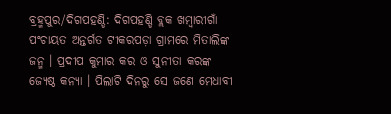ବ୍ରହ୍ମପୁର/ଦିଗପହଣ୍ଡି: ଦିଗପହଣ୍ଡି ବ୍ଲକ ଖମ୍ବାରୀଗାଁ ପଂଚାୟତ ଅନ୍ତର୍ଗତ ଟୀକରପଡ଼ା ଗ୍ରାମରେ ମିତାଲିଙ୍କ ଜନ୍ମ । ପ୍ରଦୀପ କୁମାର କର ଓ ସୁନୀତା କରଙ୍କ ଜ୍ୟେଷ୍ଠ କନ୍ୟା । ପିଲାଟି ଦିନରୁ ସେ ଜଣେ ମେଧାବୀ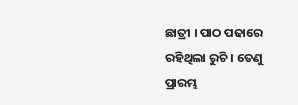ଛାତ୍ରୀ । ପାଠ ପଢାରେ ରହିଥିଲା ରୁଚି । ତେଣୁ ପ୍ରାରମ୍ଭ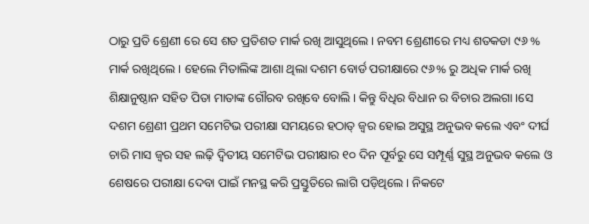ଠାରୁ ପ୍ରତି ଶ୍ରେଣୀ ରେ ସେ ଶତ ପ୍ରତିଶତ ମାର୍କ ରଖି ଆସୁଥିଲେ । ନବମ ଶ୍ରେଣୀରେ ମଧ୍ୟ ଶତକଡା ୯୬ % ମାର୍କ ରଖିଥିଲେ । ହେଲେ ମିତାଲିଙ୍କ ଆଶା ଥିଲା ଦଶମ ବୋର୍ଡ ପରୀକ୍ଷାରେ ୯୬% ରୁ ଅଧିକ ମାର୍କ ରଖି ଶିକ୍ଷାନୁଷ୍ଠାନ ସହିତ ପିତା ମାତାଙ୍କ ଗୌରବ ରଖିବେ ବୋଲି । କିନ୍ତୁ ବିଧିର ବିଧାନ ର ବିଚାର ଅଲଗା ।ସେ ଦଶମ ଶ୍ରେଣୀ ପ୍ରଥମ ସମେଟିଭ ପରୀକ୍ଷା ସମୟରେ ହଠାତ୍ ଜ୍ୱର ହୋଇ ଅସୁସ୍ଥ ଅନୁଭବ କଲେ ଏବଂ ଦୀର୍ଘ ଚାରି ମାସ ଜ୍ୱର ସହ ଲଢ଼ି ଦ୍ୱିତୀୟ ସମେଟିଭ ପରୀକ୍ଷାର ୧୦ ଦିନ ପୂର୍ବରୁ ସେ ସମ୍ପୂର୍ଣ୍ଣ ସୁସ୍ଥ ଅନୁଭବ କଲେ ଓ ଶେଷରେ ପରୀକ୍ଷା ଦେବା ପାଇଁ ମନସ୍ଥ କରି ପ୍ରସ୍ତୁତିରେ ଲାଗି ପଡ଼ିଥିଲେ । ନିକଟେ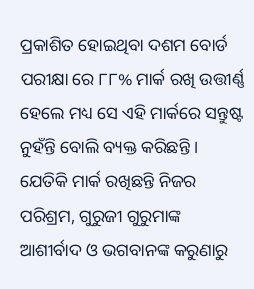ପ୍ରକାଶିତ ହୋଇଥିବା ଦଶମ ବୋର୍ଡ ପରୀକ୍ଷା ରେ ୮୮% ମାର୍କ ରଖି ଉତ୍ତୀର୍ଣ୍ଣ ହେଲେ ମଧ୍ୟ ସେ ଏହି ମାର୍କରେ ସନ୍ତୁଷ୍ଟ ନୁହଁନ୍ତି ବୋଲି ବ୍ୟକ୍ତ କରିଛନ୍ତି । ଯେତିକି ମାର୍କ ରଖିଛନ୍ତି ନିଜର ପରିଶ୍ରମ, ଗୁରୁଜୀ ଗୁରୁମାଙ୍କ ଆଶୀର୍ବାଦ ଓ ଭଗବାନଙ୍କ କରୁଣାରୁ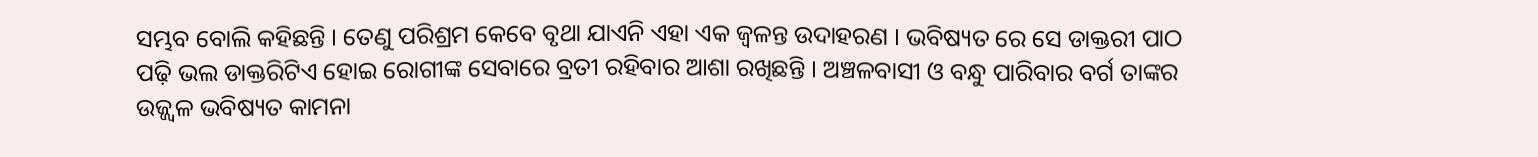ସମ୍ଭବ ବୋଲି କହିଛନ୍ତି । ତେଣୁ ପରିଶ୍ରମ କେବେ ବୃଥା ଯାଏନି ଏହା ଏକ ଜ୍ୱଳନ୍ତ ଉଦାହରଣ । ଭବିଷ୍ୟତ ରେ ସେ ଡାକ୍ତରୀ ପାଠ ପଢ଼ି ଭଲ ଡାକ୍ତରିଟିଏ ହୋଇ ରୋଗୀଙ୍କ ସେବାରେ ବ୍ରତୀ ରହିବାର ଆଶା ରଖିଛନ୍ତି । ଅଞ୍ଚଳବାସୀ ଓ ବନ୍ଧୁ ପାରିବାର ବର୍ଗ ତାଙ୍କର ଉଜ୍ଜ୍ୱଳ ଭବିଷ୍ୟତ କାମନା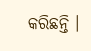କରିଛନ୍ତି ।